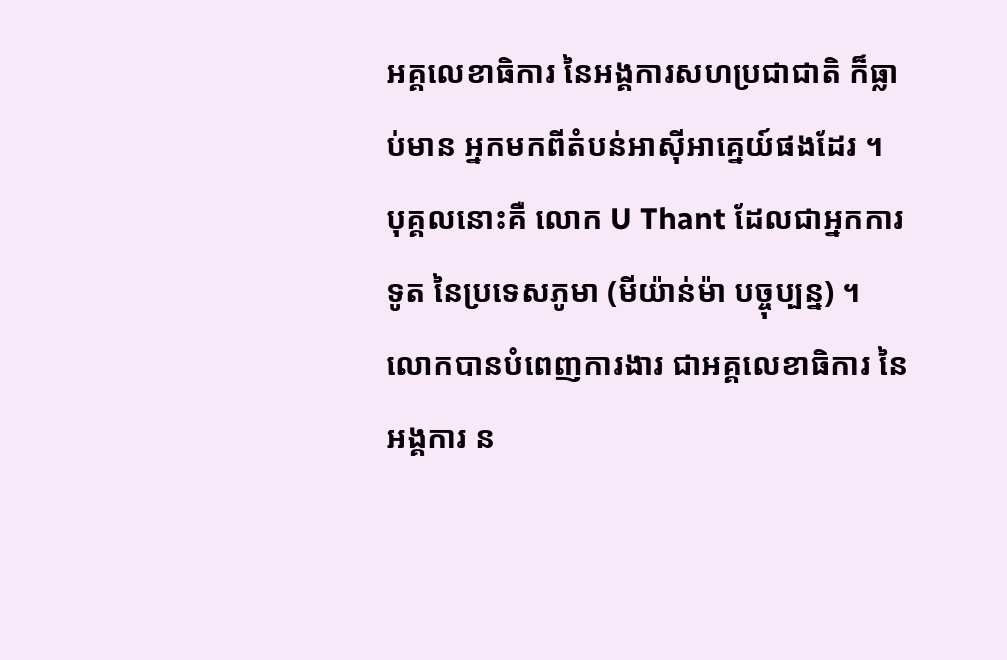អគ្គលេខាធិការ នៃអង្គការសហប្រជាជាតិ ក៏ធ្លាប់មាន អ្នកមកពីតំបន់អាស៊ីអាគ្នេយ៍ផងដែរ ។ បុគ្គលនោះគឺ លោក U Thant ដែលជាអ្នកការទូត នៃប្រទេសភូមា (មីយ៉ាន់ម៉ា បច្ចុប្បន្ន) ។ លោកបានបំពេញការងារ ជាអគ្គលេខាធិការ នៃអង្គការ ន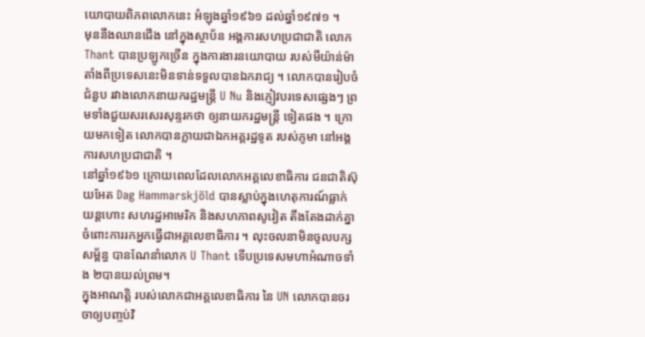យោបាយពិភពលោកនេះ អំឡុងឆ្នាំ១៩៦១ ដល់ឆ្នាំ១៩៧១ ។
មុននឹងឈានជើង នៅក្នុងស្ថាប័ន អង្គការសហប្រជាជាតិ លោក Thant បានប្រឡូកច្រើន ក្នុងការងារនយោបាយ របស់មីយ៉ាន់ម៉ា តាំងពីប្រទេសនេះមិនទាន់ទទួលបានឯករាជ្យ ។ លោកបានរៀបចំជំនួប រវាងលោកនាយករដ្ឋមន្ត្រី U Nu និងភ្ញៀវបរទេសផ្សេងៗ ព្រមទាំងជួយសរសេរសុន្ទរកថា ឲ្យនាយករដ្ឋមន្ត្រី ទៀតផង ។ ក្រោយមកទៀត លោកបានក្លាយជាឯកអគ្គរដ្ឋទូត របស់ភូមា នៅអង្គការសហប្រជាជាតិ ។
នៅឆ្នាំ១៩៦១ ក្រោយពេលដែលលោកអគ្គលេខាធិការ ជនជាតិស៊ុយអែត Dag Hammarskjöld បានស្លាប់ក្នុងហេតុការណ៍ធ្លាក់យន្តហោះ សហរដ្ឋអាមេរិក និងសហភាពសូវៀត តឹងតែងដាក់គ្នា ចំពោះការរកអ្នកធ្វើជាអគ្គលេខាធិការ ។ លុះចលនាមិនចូលបក្សសម្ព័ន្ធ បានណែនាំលោក U Thant ទើបប្រទេសមហាអំណាចទាំង ២បានយល់ព្រម។
ក្នុងអាណត្តិ របស់លោកជាអគ្គលេខាធិការ នៃ UN លោកបានចរចាឲ្យបញ្ចប់វិ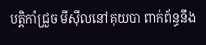បត្តិកាំជ្រួច មីស៊ីលនៅគុយបា ពាក់ព័ន្ធនឹង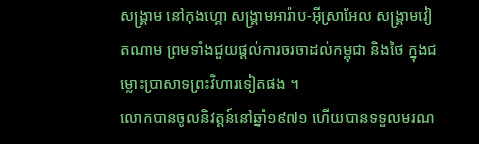សង្គ្រាម នៅកុងហ្គោ សង្គ្រាមអារ៉ាប-អ៊ីស្រាអែល សង្គ្រាមវៀតណាម ព្រមទាំងជួយផ្ដល់ការចរចាដល់កម្ពុជា និងថៃ ក្នុងជម្លោះប្រាសាទព្រះវិហារទៀតផង ។
លោកបានចូលនិវត្តន៍នៅឆ្នាំ១៩៧១ ហើយបានទទួលមរណ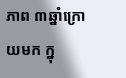ភាព ៣ឆ្នាំក្រោយមក ក្នុ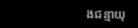ងជន្មាយុ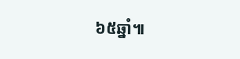៦៥ឆ្នាំ៕